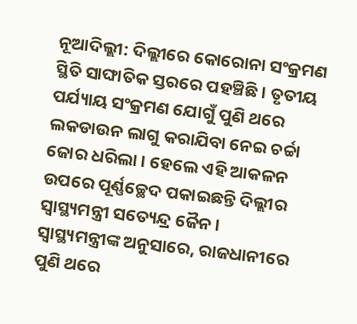ନୂଆଦିଲ୍ଲୀ: ଦିଲ୍ଲୀରେ କୋରୋନା ସଂକ୍ରମଣ ସ୍ଥିତି ସାଙ୍ଘାତିକ ସ୍ତରରେ ପହଞ୍ଚିଛି । ତୃତୀୟ ପର୍ଯ୍ୟାୟ ସଂକ୍ରମଣ ଯୋଗୁଁ ପୁଣି ଥରେ ଲକଡାଉନ ଲାଗୁ କରାଯିବା ନେଇ ଚର୍ଚ୍ଚା ଜୋର ଧରିଲା । ହେଲେ ଏହି ଆକଳନ ଉପରେ ପୂର୍ଣ୍ଣଚ୍ଛେଦ ପକାଇଛନ୍ତି ଦିଲ୍ଲୀର ସ୍ବାସ୍ଥ୍ୟମନ୍ତ୍ରୀ ସତ୍ୟେନ୍ଦ୍ର ଜୈନ ।
ସ୍ବାସ୍ଥ୍ୟମନ୍ତ୍ରୀଙ୍କ ଅନୁସାରେ, ରାଜଧାନୀରେ ପୁଣି ଥରେ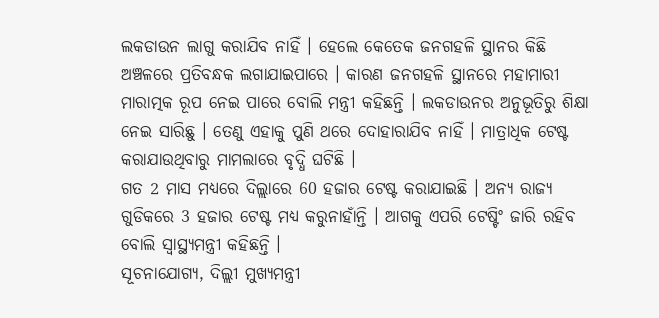ଲକଡାଉନ ଲାଗୁ କରାଯିବ ନାହିଁ । ହେଲେ କେତେକ ଜନଗହଳି ସ୍ଥାନର କିଛି ଅଞ୍ଚଳରେ ପ୍ରତିବନ୍ଧକ ଲଗାଯାଇପାରେ । କାରଣ ଜନଗହଳି ସ୍ଥାନରେ ମହାମାରୀ ମାରାତ୍ମକ ରୂପ ନେଇ ପାରେ ବୋଲି ମନ୍ତ୍ରୀ କହିଛନ୍ତି । ଲକଡାଉନର ଅନୁଭୂତିରୁ ଶିକ୍ଷା ନେଇ ସାରିଛୁ । ତେଣୁ ଏହାକୁ ପୁଣି ଥରେ ଦୋହାରାଯିବ ନାହିଁ । ମାତ୍ରାଧିକ ଟେଷ୍ଟ କରାଯାଉଥିବାରୁ ମାମଲାରେ ବୃଦ୍ଧି ଘଟିଛି ।
ଗତ 2 ମାସ ମଧ୍ୟରେ ଦିଲ୍ଲାରେ 60 ହଜାର ଟେଷ୍ଟ କରାଯାଇଛି । ଅନ୍ୟ ରାଜ୍ୟ ଗୁଡିକରେ 3 ହଜାର ଟେଷ୍ଟ ମଧ୍ୟ କରୁନାହାଁନ୍ତି । ଆଗକୁ ଏପରି ଟେଷ୍ଟିଂ ଜାରି ରହିବ ବୋଲି ସ୍ବାସ୍ଥ୍ୟମନ୍ତ୍ରୀ କହିଛନ୍ତି ।
ସୂଚନାଯୋଗ୍ୟ, ଦିଲ୍ଲୀ ମୁଖ୍ୟମନ୍ତ୍ରୀ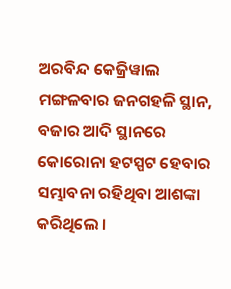ଅରବିନ୍ଦ କେଜ୍ରିୱାଲ ମଙ୍ଗଳବାର ଜନଗହଳି ସ୍ଥାନ, ବଜାର ଆଦି ସ୍ଥାନରେ କୋରୋନା ହଟସ୍ପଟ ହେବାର ସମ୍ଭାବନା ରହିଥିବା ଆଶଙ୍କା କରିଥିଲେ ।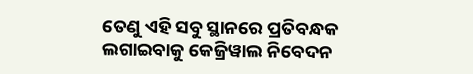ତେଣୁ ଏହି ସବୁ ସ୍ଥାନରେ ପ୍ରତିବନ୍ଧକ ଲଗାଇବାକୁ କେଜ୍ରିୱାଲ ନିବେଦନ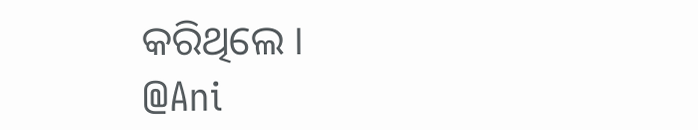କରିଥିଲେ ।
@Ani